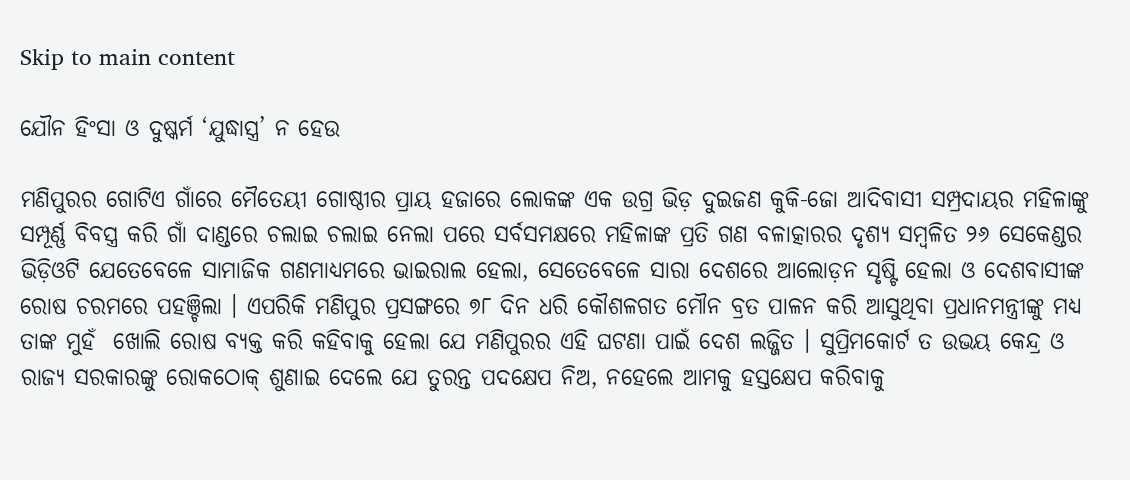Skip to main content

ଯୌନ ହିଂସା ଓ ଦୁଷ୍କର୍ମ ‘ଯୁଦ୍ଧାସ୍ତ୍ର’ ନ ହେଉ

ମଣିପୁରର ଗୋଟିଏ ଗାଁରେ ମୈତେୟୀ ଗୋଷ୍ଠୀର ପ୍ରାୟ ହଜାରେ ଲୋକଙ୍କ ଏକ ଉଗ୍ର ଭିଡ଼ ଦୁଇଜଣ କୁକି-ଜୋ ଆଦିବାସୀ ସମ୍ପ୍ରଦାୟର ମହିଳାଙ୍କୁ ସମ୍ପୂର୍ଣ୍ଣ ବିବସ୍ତ୍ର କରି ଗାଁ ଦାଣ୍ଡରେ ଚଲାଇ ଚଲାଇ ନେଲା ପରେ ସର୍ବସମକ୍ଷରେ ମହିଳାଙ୍କ ପ୍ରତି ଗଣ ବଳାତ୍କାରର ଦୃଶ୍ୟ ସମ୍ୱଳିତ ୨୬ ସେକେଣ୍ଡର ଭିଡ଼ିଓଟି ଯେତେବେଳେ ସାମାଜିକ ଗଣମାଧ୍ୟମରେ ଭାଇରାଲ ହେଲା, ସେତେବେଳେ ସାରା ଦେଶରେ ଆଲୋଡ଼ନ ସୃଷ୍ଟି ହେଲା ଓ ଦେଶବାସୀଙ୍କ ରୋଷ ଚରମରେ ପହଞ୍ଚିଲା । ଏପରିକି ମଣିପୁର ପ୍ରସଙ୍ଗରେ ୭୮ ଦିନ ଧରି କୌଶଳଗତ ମୌନ ବ୍ରତ ପାଳନ କରି ଆସୁଥିବା ପ୍ରଧାନମନ୍ତ୍ରୀଙ୍କୁ ମଧ୍ୟ ତାଙ୍କ ମୁହଁ  ଖୋଲି ରୋଷ ବ୍ୟକ୍ତ କରି କହିବାକୁ ହେଲା ଯେ ମଣିପୁରର ଏହି ଘଟଣା ପାଇଁ ଦେଶ ଲଜ୍ଜିତ । ସୁପ୍ରିମକୋର୍ଟ ତ ଉଭୟ କେନ୍ଦ୍ର ଓ ରାଜ୍ୟ ସରକାରଙ୍କୁ ରୋକଠୋକ୍ ଶୁଣାଇ ଦେଲେ ଯେ ତୁରନ୍ତ ପଦକ୍ଷେପ ନିଅ, ନହେଲେ ଆମକୁ ହସ୍ତକ୍ଷେପ କରିବାକୁ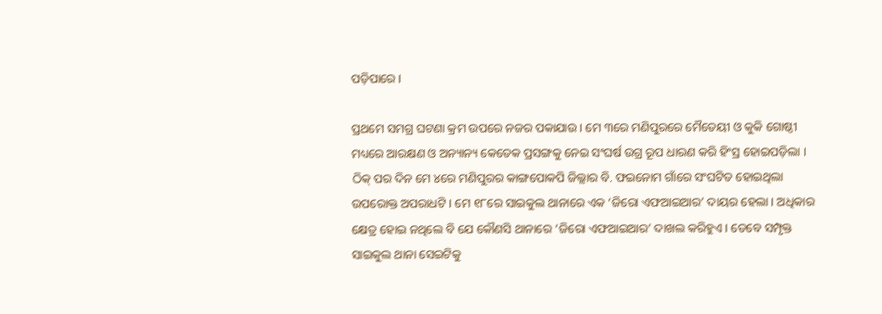ପଡ଼ିପାରେ ।

ପ୍ରଥମେ ସମଗ୍ର ଘଟଣା କ୍ରମ ଉପରେ ନଜର ପକାଯାଉ । ମେ ୩ରେ ମଣିପୁରରେ ମୈତେୟୀ ଓ କୁକି ଗୋଷ୍ଠୀ ମଧ୍ୟରେ ଆରକ୍ଷଣ ଓ ଅନ୍ୟାନ୍ୟ କେତେକ ପ୍ରସଙ୍ଗକୁ ନେଇ ସଂଘର୍ଷ ଉଗ୍ର ରୂପ ଧାରଣ କରି ହିଂସ୍ର ହୋଇପଡ଼ିଲା । ଠିକ୍ ପର ଦିନ ମେ ୪ରେ ମଣିପୁରର କାଙ୍ଗପୋକପି ଜିଲ୍ଲାର ବି. ଫଇନୋମ ଗାଁରେ ସଂଘଟିତ ହୋଇଥିଲା ଉପରୋକ୍ତ ଅପରାଧଟି । ମେ ୧୮ରେ ସାଇକୁଲ ଥାନାରେ ଏକ ‘ଜିରୋ ଏଫଆଇଆର’ ଦାୟର ହେଲା । ଅଧିକାର କ୍ଷେତ୍ର ହୋଇ ନଥିଲେ ବି ଯେ କୌଣସି ଥାନାରେ ‘ଜିରୋ ଏଫଆଇଆର’ ଦାଖଲ କରିହୁଏ । ତେବେ ସମ୍ପୃକ୍ତ ସାଇକୁଲ ଥାନା ସେଇଟିକୁ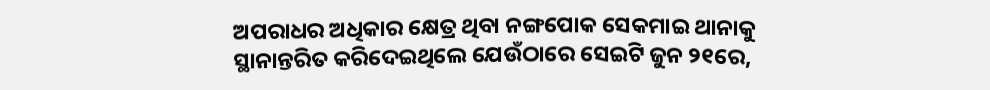ଅପରାଧର ଅଧିକାର କ୍ଷେତ୍ର ଥିବା ନଙ୍ଗପୋକ ସେକମାଇ ଥାନାକୁ ସ୍ଥାନାନ୍ତରିତ କରିଦେଇଥିଲେ ଯେଉଁଠାରେ ସେଇଟି ଜୁନ ୨୧ରେ,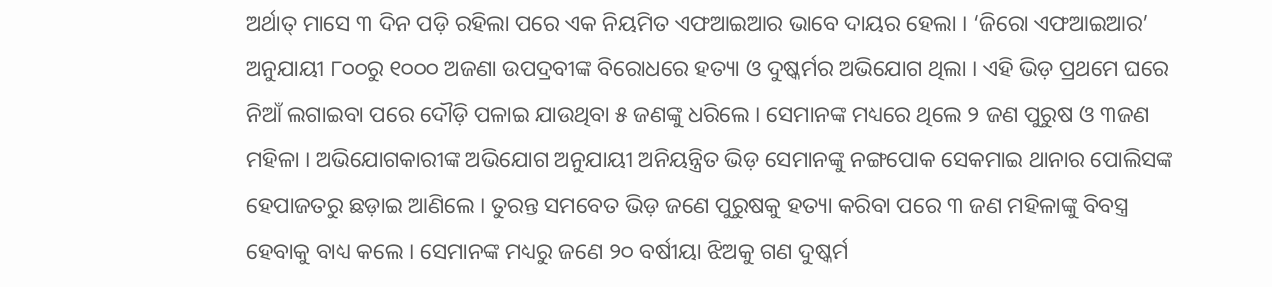ଅର୍ଥାତ୍ ମାସେ ୩ ଦିନ ପଡ଼ି ରହିଲା ପରେ ଏକ ନିୟମିତ ଏଫଆଇଆର ଭାବେ ଦାୟର ହେଲା । ‘ଜିରୋ ଏଫଆଇଆର’ ଅନୁଯାୟୀ ୮୦୦ରୁ ୧୦୦୦ ଅଜଣା ଉପଦ୍ରବୀଙ୍କ ବିରୋଧରେ ହତ୍ୟା ଓ ଦୁଷ୍କର୍ମର ଅଭିଯୋଗ ଥିଲା । ଏହି ଭିଡ଼ ପ୍ରଥମେ ଘରେ ନିଆଁ ଲଗାଇବା ପରେ ଦୌଡ଼ି ପଳାଇ ଯାଉଥିବା ୫ ଜଣଙ୍କୁ ଧରିଲେ । ସେମାନଙ୍କ ମଧ୍ୟରେ ଥିଲେ ୨ ଜଣ ପୁରୁଷ ଓ ୩ଜଣ ମହିଳା । ଅଭିଯୋଗକାରୀଙ୍କ ଅଭିଯୋଗ ଅନୁଯାୟୀ ଅନିୟନ୍ତ୍ରିତ ଭିଡ଼ ସେମାନଙ୍କୁ ନଙ୍ଗପୋକ ସେକମାଇ ଥାନାର ପୋଲିସଙ୍କ ହେପାଜତରୁ ଛଡ଼ାଇ ଆଣିଲେ । ତୁରନ୍ତ ସମବେତ ଭିଡ଼ ଜଣେ ପୁରୁଷକୁ ହତ୍ୟା କରିବା ପରେ ୩ ଜଣ ମହିଳାଙ୍କୁ ବିବସ୍ତ୍ର ହେବାକୁ ବାଧ୍ୟ କଲେ । ସେମାନଙ୍କ ମଧ୍ୟରୁ ଜଣେ ୨୦ ବର୍ଷୀୟା ଝିଅକୁ ଗଣ ଦୁଷ୍କର୍ମ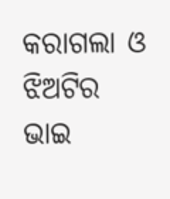କରାଗଲା ଓ  ଝିଅଟିର ଭାଇ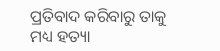ପ୍ରତିବାଦ କରିବାରୁ ତାକୁ ମଧ୍ୟ ହତ୍ୟା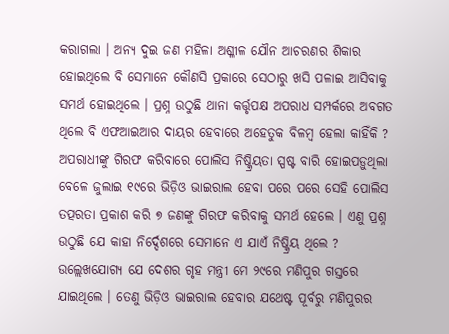କରାଗଲା । ଅନ୍ୟ ଦୁଇ ଜଣ ମହିଳା ଅଶ୍ଳୀଳ ଯୌନ ଆଚରଣର ଶିକାର ହୋଇଥିଲେ ବି ସେମାନେ କୌଣସି ପ୍ରକାରେ ସେଠାରୁ ଖସି ପଳାଇ ଆସିବାକୁ ସମର୍ଥ ହୋଇଥିଲେ । ପ୍ରଶ୍ନ ଉଠୁଛି ଥାନା କର୍ତ୍ତୃପକ୍ଷ ଅପରାଧ ସମ୍ପର୍କରେ ଅବଗତ ଥିଲେ ବି ଏଫଆଇଆର ଦାୟର ହେବାରେ ଅହେତୁକ ବିଳମ୍ୱ ହେଲା କାହିଁକି ? ଅପରାଧୀଙ୍କୁ ଗିରଫ କରିବାରେ ପୋଲିସ ନିଷ୍କ୍ରିୟତା ସ୍ପଷ୍ଟ ବାରି ହୋଇପଡ଼ୁଥିଲା ବେଳେ ଜୁଲାଇ ୧୯ରେ ଭିଡ଼ିଓ ଭାଇରାଲ ହେବା ପରେ ପରେ ସେହି ପୋଲିସ ତତ୍ପରତା ପ୍ରକାଶ କରି ୭ ଜଣଙ୍କୁ ଗିରଫ କରିବାକୁ ସମର୍ଥ ହେଲେ । ଏଣୁ ପ୍ରଶ୍ନ ଉଠୁଛି ଯେ କାହା ନିର୍ଦ୍ଦେଶରେ ସେମାନେ ଏ ଯାଏଁ ନିଷ୍କ୍ରିୟ ଥିଲେ ? ଉଲ୍ଲେଖଯୋଗ୍ୟ ଯେ ଦେଶର ଗୃହ ମନ୍ତ୍ରୀ ମେ ୨୯ରେ ମଣିପୁର ଗସ୍ତରେ ଯାଇଥିଲେ । ତେଣୁ ଭିଡ଼ିଓ ଭାଇରାଲ ହେବାର ଯଥେଷ୍ଟ ପୂର୍ବରୁ ମଣିପୁରର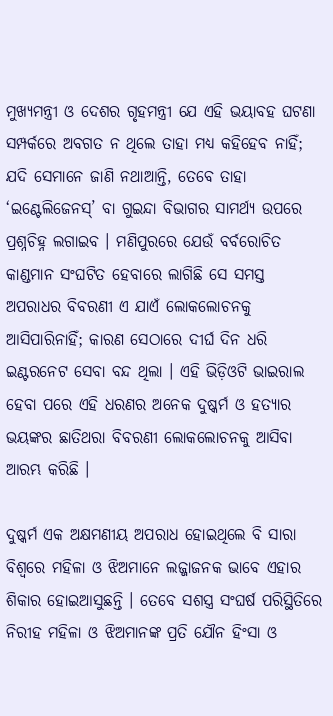ମୁଖ୍ୟମନ୍ତ୍ରୀ ଓ ଦେଶର ଗୃହମନ୍ତ୍ରୀ ଯେ ଏହି ଭୟାବହ ଘଟଣା ସମ୍ପର୍କରେ ଅବଗତ ନ ଥିଲେ ତାହା ମଧ୍ୟ କହିହେବ ନାହିଁ; ଯଦି ସେମାନେ ଜାଣି ନଥାଆନ୍ତି, ତେବେ ତାହା ‘ଇଣ୍ଟେଲିଜେନସ୍’ ବା ଗୁଇନ୍ଦା ବିଭାଗର ସାମର୍ଥ୍ୟ ଉପରେ ପ୍ରଶ୍ନଚିହ୍ନ ଲଗାଇବ । ମଣିପୁରରେ ଯେଉଁ ବର୍ବରୋଚିତ କାଣ୍ଡମାନ ସଂଘଟିତ ହେବାରେ ଲାଗିଛି ସେ ସମସ୍ତ ଅପରାଧର ବିବରଣୀ ଏ ଯାଏଁ ଲୋକଲୋଚନକୁ ଆସିପାରିନାହିଁ; କାରଣ ସେଠାରେ ଦୀର୍ଘ ଦିନ ଧରି ଇଣ୍ଟରନେଟ ସେବା ବନ୍ଦ ଥିଲା । ଏହି ଭିଡ଼ିଓଟି ଭାଇରାଲ ହେବା ପରେ ଏହି ଧରଣର ଅନେକ ଦୁଷ୍କର୍ମ ଓ ହତ୍ୟାର ଭୟଙ୍କର ଛାତିଥରା ବିବରଣୀ ଲୋକଲୋଚନକୁ ଆସିବା ଆରମ୍ଭ କରିଛି ।

ଦୁଷ୍କର୍ମ ଏକ ଅକ୍ଷମଣୀୟ ଅପରାଧ ହୋଇଥିଲେ ବି ସାରା ବିଶ୍ୱରେ ମହିଳା ଓ ଝିଅମାନେ ଲଜ୍ଜାଜନକ ଭାବେ ଏହାର ଶିକାର ହୋଇଆସୁଛନ୍ତି । ତେବେ ସଶସ୍ତ୍ର ସଂଘର୍ଷ ପରିସ୍ଥିତିରେ ନିରୀହ ମହିଳା ଓ ଝିଅମାନଙ୍କ ପ୍ରତି ଯୌନ ହିଂସା ଓ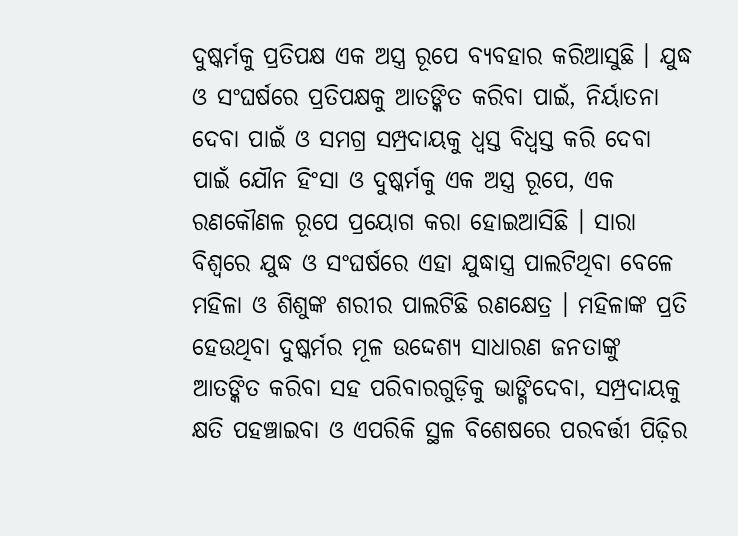ଦୁଷ୍କର୍ମକୁ ପ୍ରତିପକ୍ଷ ଏକ ଅସ୍ତ୍ର ରୂପେ ବ୍ୟବହାର କରିଆସୁଛି । ଯୁଦ୍ଧ ଓ ସଂଘର୍ଷରେ ପ୍ରତିପକ୍ଷକୁ ଆତଙ୍କିତ କରିବା ପାଇଁ, ନିର୍ୟାତନା ଦେବା ପାଇଁ ଓ ସମଗ୍ର ସମ୍ପ୍ରଦାୟକୁ ଧ୍ୱସ୍ତ ବିଧ୍ୱସ୍ତ କରି ଦେବା ପାଇଁ ଯୌନ ହିଂସା ଓ ଦୁଷ୍କର୍ମକୁ ଏକ ଅସ୍ତ୍ର ରୂପେ, ଏକ ରଣକୌଣଳ ରୂପେ ପ୍ରୟୋଗ କରା ହୋଇଆସିଛି । ସାରା ବିଶ୍ୱରେ ଯୁଦ୍ଧ ଓ ସଂଘର୍ଷରେ ଏହା ଯୁଦ୍ଧାସ୍ତ୍ର ପାଲଟିଥିବା ବେଳେ ମହିଳା ଓ ଶିଶୁଙ୍କ ଶରୀର ପାଲଟିଛି ରଣକ୍ଷେତ୍ର । ମହିଳାଙ୍କ ପ୍ରତି ହେଉଥିବା ଦୁଷ୍କର୍ମର ମୂଳ ଉଦ୍ଦେଶ୍ୟ ସାଧାରଣ ଜନତାଙ୍କୁ ଆତଙ୍କିତ କରିବା ସହ ପରିବାରଗୁଡ଼ିକୁ ଭାଙ୍ଗିଦେବା, ସମ୍ପ୍ରଦାୟକୁ କ୍ଷତି ପହଞ୍ଚାଇବା ଓ ଏପରିକି ସ୍ଥଳ ବିଶେଷରେ ପରବର୍ତ୍ତୀ ପିଢ଼ିର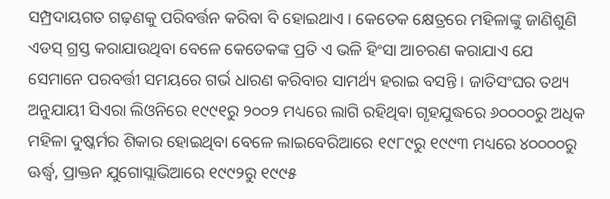ସମ୍ପ୍ରଦାୟଗତ ଗଢ଼ଣକୁ ପରିବର୍ତ୍ତନ କରିବା ବି ହୋଇଥାଏ । କେତେକ କ୍ଷେତ୍ରରେ ମହିଳାଙ୍କୁ ଜାଣିଶୁଣି ଏଡସ୍ ଗ୍ରସ୍ତ କରାଯାଉଥିବା ବେଳେ କେତେକଙ୍କ ପ୍ରତି ଏ ଭଳି ହିଂସା ଆଚରଣ କରାଯାଏ ଯେ ସେମାନେ ପରବର୍ତ୍ତୀ ସମୟରେ ଗର୍ଭ ଧାରଣ କରିବାର ସାମର୍ଥ୍ୟ ହରାଇ ବସନ୍ତି । ଜାତିସଂଘର ତଥ୍ୟ ଅନୁଯାୟୀ ସିଏରା ଲିଓନିରେ ୧୯୯୧ରୁ ୨୦୦୨ ମଧ୍ୟରେ ଲାଗି ରହିଥିବା ଗୃହଯୁଦ୍ଧରେ ୬୦୦୦୦ରୁ ଅଧିକ ମହିଳା ଦୁଷ୍କର୍ମର ଶିକାର ହୋଇଥିବା ବେଳେ ଲାଇବେରିଆରେ ୧୯୮୯ରୁ ୧୯୯୩ ମଧ୍ୟରେ ୪୦୦୦୦ରୁ ଊର୍ଦ୍ଧ୍ୱ, ପ୍ରାକ୍ତନ ଯୁଗୋସ୍ଲାଭିଆରେ ୧୯୯୨ରୁ ୧୯୯୫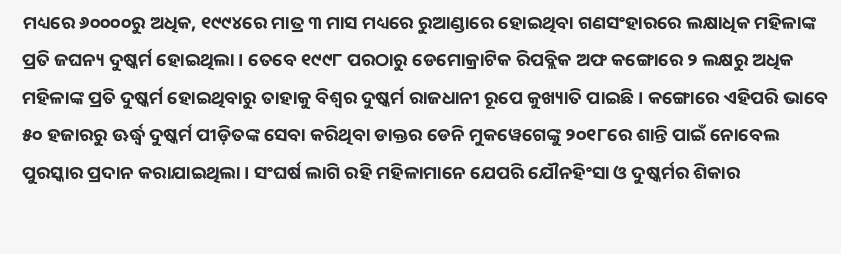ମଧ୍ୟରେ ୬୦୦୦୦ରୁ ଅଧିକ, ୧୯୯୪ରେ ମାତ୍ର ୩ ମାସ ମଧ୍ୟରେ ରୁଆଣ୍ଡାରେ ହୋଇଥିବା ଗଣସଂହାରରେ ଲକ୍ଷାଧିକ ମହିଳାଙ୍କ ପ୍ରତି ଜଘନ୍ୟ ଦୁଷ୍କର୍ମ ହୋଇଥିଲା । ତେବେ ୧୯୯୮ ପରଠାରୁ ଡେମୋକ୍ରାଟିକ ରିପବ୍ଲିକ ଅଫ କଙ୍ଗୋରେ ୨ ଲକ୍ଷରୁ ଅଧିକ ମହିଳାଙ୍କ ପ୍ରତି ଦୁଷ୍କର୍ମ ହୋଇଥିବାରୁ ତାହାକୁ ବିଶ୍ୱର ଦୁଷ୍କର୍ମ ରାଜଧାନୀ ରୂପେ କୁଖ୍ୟାତି ପାଇଛି । କଙ୍ଗୋରେ ଏହିପରି ଭାବେ ୫୦ ହଜାରରୁ ଊର୍ଦ୍ଧ୍ୱ ଦୁଷ୍କର୍ମ ପୀଡ଼ିତଙ୍କ ସେବା କରିଥିବା ଡାକ୍ତର ଡେନି ମୁକୱେଗେଙ୍କୁ ୨୦୧୮ରେ ଶାନ୍ତି ପାଇଁ ନୋବେଲ ପୁରସ୍କାର ପ୍ରଦାନ କରାଯାଇଥିଲା । ସଂଘର୍ଷ ଲାଗି ରହି ମହିଳାମାନେ ଯେପରି ଯୌନହିଂସା ଓ ଦୁଷ୍କର୍ମର ଶିକାର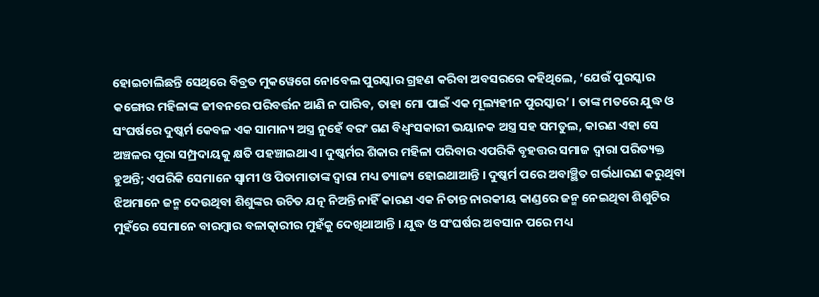ହୋଇଚାଲିଛନ୍ତି ସେଥିରେ ବିବ୍ରତ ମୁକୱେଗେ ନୋବେଲ ପୁରସ୍କାର ଗ୍ରହଣ କରିବା ଅବସରରେ କହିଥିଲେ, ‘ଯେଉଁ ପୁରସ୍କାର କଙ୍ଗୋର ମହିଳାଙ୍କ ଜୀବନରେ ପରିବର୍ତ୍ତନ ଆଣି ନ ପାରିବ, ତାହା ମୋ ପାଇଁ ଏକ ମୂଲ୍ୟହୀନ ପୁରସ୍କାର’ । ତାଙ୍କ ମତରେ ଯୁଦ୍ଧ ଓ ସଂଘର୍ଷରେ ଦୁଷ୍କର୍ମ କେବଳ ଏକ ସାମାନ୍ୟ ଅସ୍ତ୍ର ନୁହେଁ ବରଂ ଗଣ ବିଧ୍ୱଂସକାରୀ ଭୟାନକ ଅସ୍ତ୍ର ସହ ସମତୁଲ, କାରଣ ଏହା ସେ ଅଞ୍ଚଳର ପୂରା ସମ୍ପ୍ରଦାୟକୁ କ୍ଷତି ପହଞ୍ଚାଇଥାଏ । ଦୁଷ୍କର୍ମର ଶିକାର ମହିଳା ପରିବାର ଏପରିକି ବୃହତ୍ତର ସମାଜ ଦ୍ୱାରା ପରିତ୍ୟକ୍ତ ହୁଅନ୍ତି; ଏପରିକି ସେମାନେ ସ୍ୱାମୀ ଓ ପିତାମାତାଙ୍କ ଦ୍ୱାରା ମଧ୍ୟ ତ୍ୟାଜ୍ୟ ହୋଇଥାଆନ୍ତି । ଦୁଷ୍କର୍ମ ପରେ ଅବାଞ୍ଛିତ ଗର୍ଭଧାରଣ କରୁଥିବା ଝିଅମାନେ ଜନ୍ମ ଦେଉଥିବା ଶିଶୁଙ୍କର ଉଚିତ ଯତ୍ନ ନିଅନ୍ତି ନାହିଁ କାରଣ ଏକ ନିତାନ୍ତ ନାରକୀୟ କାଣ୍ଡରେ ଜନ୍ମ ନେଇଥିବା ଶିଶୁଟିର ମୁହଁରେ ସେମାନେ ବାରମ୍ୱାର ବଳାତ୍କାରୀର ମୁହଁକୁ ଦେଖିଥାଆନ୍ତି । ଯୁଦ୍ଧ ଓ ସଂଘର୍ଷର ଅବସାନ ପରେ ମଧ୍ୟ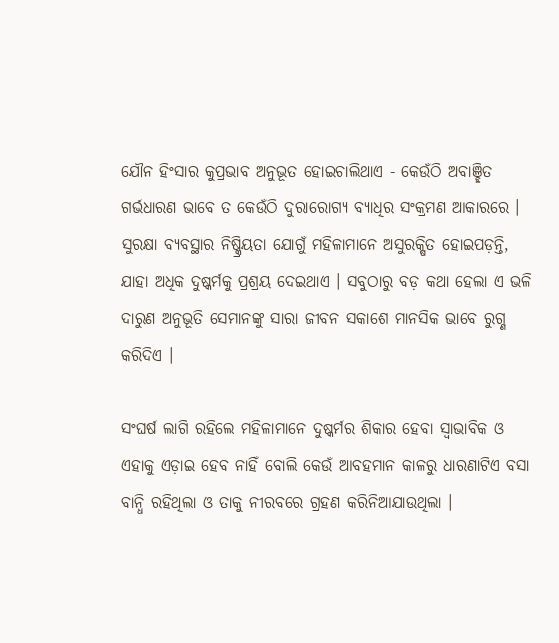ଯୌନ ହିଂସାର କୁପ୍ରଭାବ ଅନୁଭୂତ ହୋଇଚାଲିଥାଏ - କେଉଁଠି ଅବାଞ୍ଛିତ ଗର୍ଭଧାରଣ ଭାବେ ତ କେଉଁଠି ଦୁରାରୋଗ୍ୟ ବ୍ୟାଧିର ସଂକ୍ରମଣ ଆକାରରେ । ସୁରକ୍ଷା ବ୍ୟବସ୍ଥାର ନିଷ୍କ୍ରିୟତା ଯୋଗୁଁ ମହିଳାମାନେ ଅସୁରକ୍ଷିତ ହୋଇପଡ଼ନ୍ତି, ଯାହା ଅଧିକ ଦୁଷ୍କର୍ମକୁ ପ୍ରଶ୍ରୟ ଦେଇଥାଏ । ସବୁଠାରୁ ବଡ଼ କଥା ହେଲା ଏ ଭଳି ଦାରୁଣ ଅନୁଭୂତି ସେମାନଙ୍କୁ ସାରା ଜୀବନ ସକାଶେ ମାନସିକ ଭାବେ ରୁଗ୍ଣ କରିଦିଏ ।

ସଂଘର୍ଷ ଲାଗି ରହିଲେ ମହିଳାମାନେ ଦୁଷ୍କର୍ମର ଶିକାର ହେବା ସ୍ୱାଭାବିକ ଓ ଏହାକୁ ଏଡ଼ାଇ ହେବ ନାହିଁ ବୋଲି କେଉଁ ଆବହମାନ କାଳରୁ ଧାରଣାଟିଏ ବସା ବାନ୍ଧି ରହିଥିଲା ଓ ତାକୁ ନୀରବରେ ଗ୍ରହଣ କରିନିଆଯାଉଥିଲା ।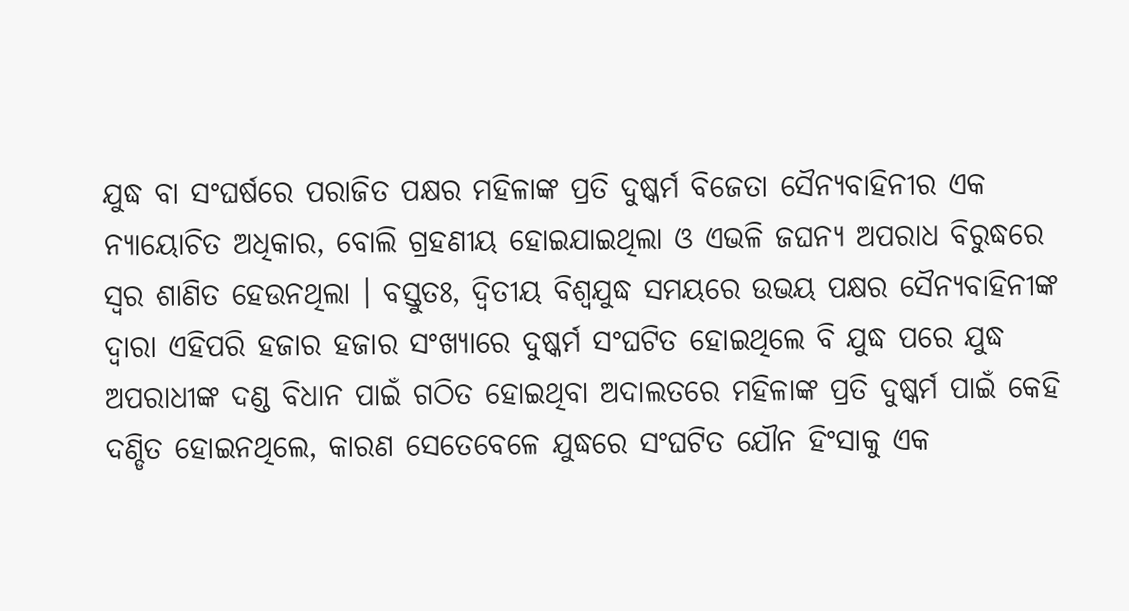ଯୁଦ୍ଧ ବା ସଂଘର୍ଷରେ ପରାଜିତ ପକ୍ଷର ମହିଳାଙ୍କ ପ୍ରତି ଦୁଷ୍କର୍ମ ବିଜେତା ସୈନ୍ୟବାହିନୀର ଏକ ନ୍ୟାୟୋଚିତ ଅଧିକାର, ବୋଲି ଗ୍ରହଣୀୟ ହୋଇଯାଇଥିଲା ଓ ଏଭଳି ଜଘନ୍ୟ ଅପରାଧ ବିରୁଦ୍ଧରେ ସ୍ୱର ଶାଣିତ ହେଉନଥିଲା । ବସ୍ତୁତଃ, ଦ୍ୱିତୀୟ ବିଶ୍ୱଯୁଦ୍ଧ ସମୟରେ ଉଭୟ ପକ୍ଷର ସୈନ୍ୟବାହିନୀଙ୍କ ଦ୍ୱାରା ଏହିପରି ହଜାର ହଜାର ସଂଖ୍ୟାରେ ଦୁଷ୍କର୍ମ ସଂଘଟିତ ହୋଇଥିଲେ ବି ଯୁଦ୍ଧ ପରେ ଯୁଦ୍ଧ ଅପରାଧୀଙ୍କ ଦଣ୍ଡ ବିଧାନ ପାଇଁ ଗଠିତ ହୋଇଥିବା ଅଦାଲତରେ ମହିଳାଙ୍କ ପ୍ରତି ଦୁଷ୍କର୍ମ ପାଇଁ କେହି ଦଣ୍ଡିତ ହୋଇନଥିଲେ, କାରଣ ସେତେବେଳେ ଯୁଦ୍ଧରେ ସଂଘଟିତ ଯୌନ ହିଂସାକୁ ଏକ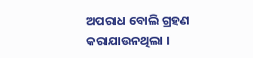ଅପରାଧ ବୋଲି ଗ୍ରହଣ କରାଯାଉନଥିଲା ।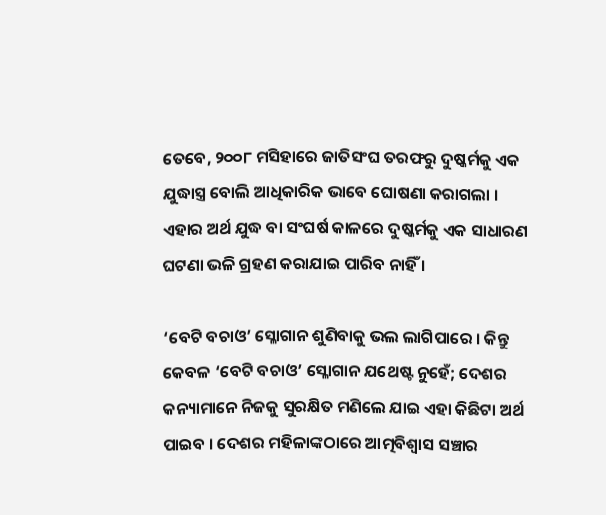ତେବେ, ୨୦୦୮ ମସିହାରେ ଜାତିସଂଘ ତରଫରୁ ଦୁଷ୍କର୍ମକୁ ଏକ ଯୁଦ୍ଧାସ୍ତ୍ର ବୋଲି ଆଧିକାରିକ ଭାବେ ଘୋଷଣା କରାଗଲା । ଏହାର ଅର୍ଥ ଯୁଦ୍ଧ ବା ସଂଘର୍ଷ କାଳରେ ଦୁଷ୍କର୍ମକୁ ଏକ ସାଧାରଣ ଘଟଣା ଭଳି ଗ୍ରହଣ କରାଯାଇ ପାରିବ ନାହିଁ ।

‘ବେଟି ବଚାଓ’ ସ୍ଳୋଗାନ ଶୁଣିବାକୁ ଭଲ ଲାଗିପାରେ । କିନ୍ତୁ କେବଳ ‘ବେଟି ବଚାଓ’ ସ୍ଳୋଗାନ ଯଥେଷ୍ଟ ନୁହେଁ; ଦେଶର କନ୍ୟାମାନେ ନିଜକୁ ସୁରକ୍ଷିତ ମଣିଲେ ଯାଇ ଏହା କିଛିଟା ଅର୍ଥ ପାଇବ । ଦେଶର ମହିଳାଙ୍କଠାରେ ଆତ୍ମବିଶ୍ୱାସ ସଞ୍ଚାର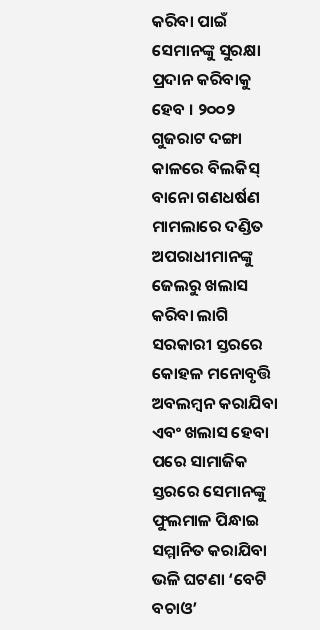କରିବା ପାଇଁ ସେମାନଙ୍କୁ ସୁରକ୍ଷା ପ୍ରଦାନ କରିବାକୁ ହେବ । ୨୦୦୨ ଗୁଜରାଟ ଦଙ୍ଗା କାଳରେ ବିଲକିସ୍ ବାନୋ ଗଣଧର୍ଷଣ ମାମଲାରେ ଦଣ୍ଡିତ ଅପରାଧୀମାନଙ୍କୁ ଜେଲରୁ ଖଲାସ କରିବା ଲାଗି ସରକାରୀ ସ୍ତରରେ କୋହଳ ମନୋବୃତ୍ତି ଅବଲମ୍ୱନ କରାଯିବା ଏବଂ ଖଲାସ ହେବା ପରେ ସାମାଜିକ ସ୍ତରରେ ସେମାନଙ୍କୁ ଫୁଲମାଳ ପିନ୍ଧାଇ ସମ୍ମାନିତ କରାଯିବା ଭଳି ଘଟଣା ‘ବେଟି ବଚାଓ’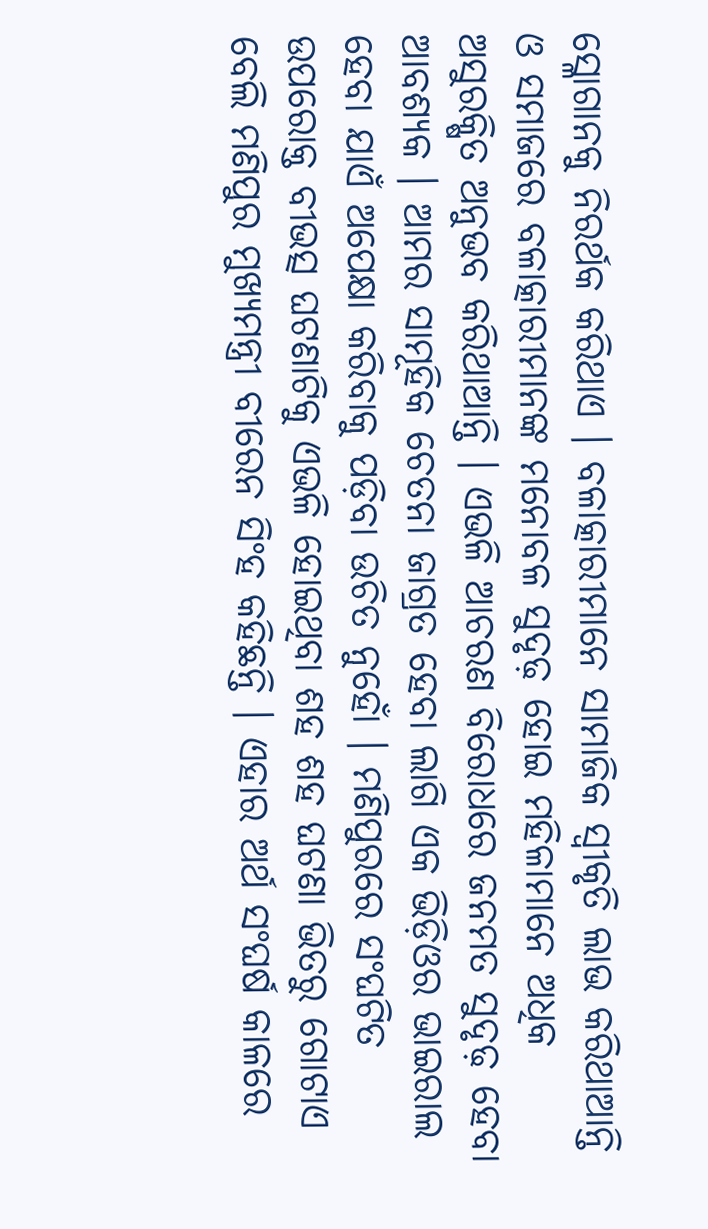ସ୍ଳୋଗାନକୁ ନିରର୍ଥକ କରିଥାଏ । ବଳାତ୍କାରୀମାନେ ସାମାଜିକ ସ୍ୱୀକୃତି ଲାଭ କରିଥାଆନ୍ତି ଓ ସମାଜରେ ବଳାତ୍କାରୀମାନଙ୍କ ମନୋବଳ ସୁଦୃଢ଼ ହୋଇ ମହିଳାମାନେ ଅଧିକ ଅସୁରକ୍ଷିତ ଅନୁଭବ କରିଥାଆନ୍ତି । ଏଭଳି ଆଚରଣ ବିରୋଧରେ ଜନମତ ସୁଦୃଢ଼ ହେବା ଆବଶ୍ୟକ । ଆମର ସାମୂହିକ ଚେତନା ଜାଗ୍ରତ ହେବା ଲାଗି ଏକ ଭିଡ଼ିଓର ଭାଇରାଲ ହେବା ଯାଏଁ ଅପେକ୍ଷା କରିବାକୁ ପଡ଼ିବା ଉଚିତ ନୁହୋଁ । ମଣିପୁରରେ ସଂଘଟିତ ଉପରୋକ୍ତ ବୀଭତ୍ସ ଘଟଣାଟିକୁ ଏଭଳି ହୋଇଥିବା ଶହ ଶହ ଘଟଣା ଭିତରୁ ଗୋଟାଏ ବେଲି ମଣିପୁର ମୁଖ୍ୟମନ୍ତ୍ରୀ ବୀରେନ ସିଂହ କହିଛନ୍ତି । ଏହାର ଅର୍ଥ ସଂଘର୍ଷ କାଳରେ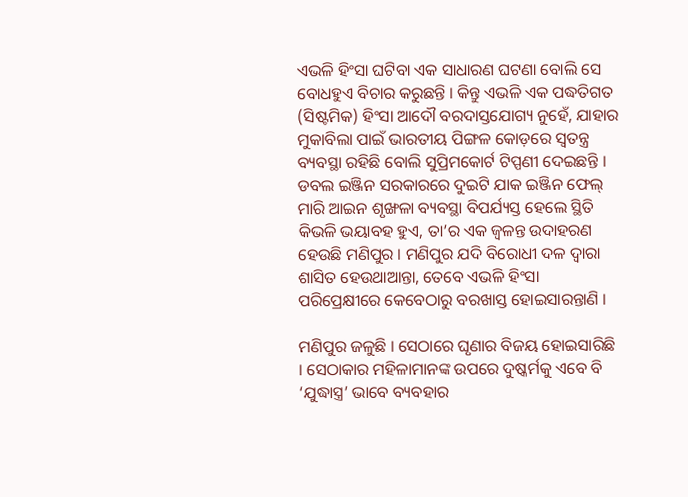ଏଭଳି ହିଂସା ଘଟିବା ଏକ ସାଧାରଣ ଘଟଣା ବୋଲି ସେ ବୋଧହୁଏ ବିଚାର କରୁଛନ୍ତି । କିନ୍ତୁ ଏଭଳି ଏକ ପଦ୍ଧତିଗତ (ସିଷ୍ଟମିକ) ହିଂସା ଆଦୌ ବରଦାସ୍ତଯୋଗ୍ୟ ନୁହେଁ, ଯାହାର ମୁକାବିଲା ପାଇଁ ଭାରତୀୟ ପିଙ୍ଗଳ କୋଡ଼ରେ ସ୍ୱତନ୍ତ୍ର ବ୍ୟବସ୍ଥା ରହିଛି ବୋଲି ସୁପ୍ରିମକୋର୍ଟ ଟିପ୍ପଣୀ ଦେଇଛନ୍ତି । ଡବଲ ଇଞ୍ଜିନ ସରକାରରେ ଦୁଇଟି ଯାକ ଇଞ୍ଜିନ ଫେଲ୍ ମାରି ଆଇନ ଶୃଙ୍ଖଳା ବ୍ୟବସ୍ଥା ବିପର୍ଯ୍ୟସ୍ତ ହେଲେ ସ୍ଥିତି କିଭଳି ଭୟାବହ ହୁଏ, ତା’ର ଏକ ଜ୍ୱଳନ୍ତ ଉଦାହରଣ ହେଉଛି ମଣିପୁର । ମଣିପୁର ଯଦି ବିରୋଧୀ ଦଳ ଦ୍ୱାରା ଶାସିତ ହେଉଥାଆନ୍ତା, ତେବେ ଏଭଳି ହିଂସା ପରିପ୍ରେକ୍ଷୀରେ କେବେଠାରୁ ବରଖାସ୍ତ ହୋଇସାରନ୍ତାଣି ।

ମଣିପୁର ଜଳୁଛି । ସେଠାରେ ଘୃଣାର ବିଜୟ ହୋଇସାରିଛି । ସେଠାକାର ମହିଳାମାନଙ୍କ ଉପରେ ଦୁଷ୍କର୍ମକୁ ଏବେ ବି ‘ଯୁଦ୍ଧାସ୍ତ୍ର’ ଭାବେ ବ୍ୟବହାର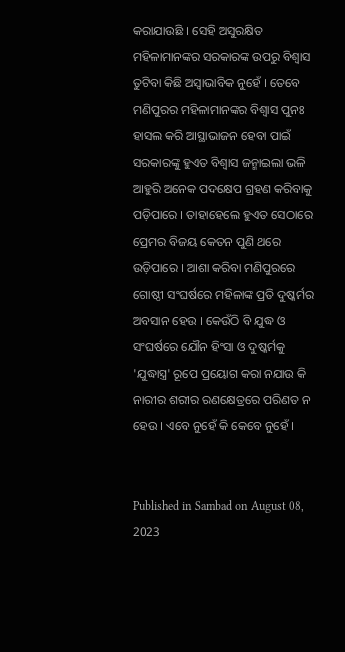କରାଯାଉଛି । ସେହି ଅସୁରକ୍ଷିତ ମହିଳାମାନଙ୍କର ସରକାରଙ୍କ ଉପରୁ ବିଶ୍ୱାସ ତୁଟିବା କିଛି ଅସ୍ୱାଭାବିକ ନୁହେଁ । ତେବେ  ମଣିପୁରର ମହିଳାମାନଙ୍କର ବିଶ୍ୱାସ ପୁନଃ ହାସଲ କରି ଆସ୍ଥାଭାଜନ ହେବା ପାଇଁ ସରକାରଙ୍କୁ ହୁଏତ ବିଶ୍ୱାସ ଜନ୍ମାଇଲା ଭଳି ଆହୁରି ଅନେକ ପଦକ୍ଷେପ ଗ୍ରହଣ କରିବାକୁ ପଡ଼ିପାରେ । ତାହାହେଲେ ହୁଏତ ସେଠାରେ ପ୍ରେମର ବିଜୟ କେତନ ପୁଣି ଥରେ ଉଡ଼ିପାରେ । ଆଶା କରିବା ମଣିପୁରରେ ଗୋଷ୍ଠୀ ସଂଘର୍ଷରେ ମହିଳାଙ୍କ ପ୍ରତି ଦୁଷ୍କର୍ମର ଅବସାନ ହେଉ । କେଉଁଠି ବି ଯୁଦ୍ଧ ଓ ସଂଘର୍ଷରେ ଯୌନ ହିଂସା ଓ ଦୁଷ୍କର୍ମକୁ 'ଯୁଦ୍ଧାସ୍ତ୍ର' ରୂପେ ପ୍ରୟୋଗ କରା ନଯାଉ କି ନାରୀର ଶରୀର ରଣକ୍ଷେତ୍ରରେ ପରିଣତ ନ ହେଉ । ଏବେ ନୁହେଁ କି କେବେ ନୁହେଁ ।


Published in Sambad on August 08, 2023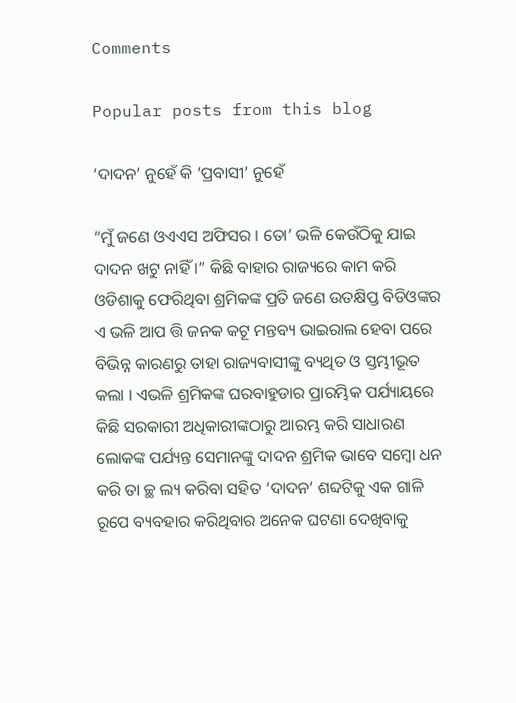Comments

Popular posts from this blog

‘ଦାଦନ’ ନୁହେଁ କି ‘ପ୍ରବାସୀ’ ନୁହେଁ

“ମୁଁ ଜଣେ ଓଏଏସ ଅଫିସର । ତୋ’ ଭଳି କେଉଁଠିକୁ ଯାଇ ଦାଦନ ଖଟୁ ନାହିଁ ।” କିଛି ବାହାର ରାଜ୍ୟରେ କାମ କରି ଓଡିଶାକୁ ଫେରିଥିବା ଶ୍ରମିକଙ୍କ ପ୍ରତି ଜଣେ ଉତକ୍ଷିପ୍ତ ବିଡିଓଙ୍କର ଏ ଭଳି ଆପ ତ୍ତି ଜନକ କଟୂ ମନ୍ତବ୍ୟ ଭାଇରାଲ ହେବା ପରେ ବିଭିନ୍ନ କାରଣରୁ ତାହା ରାଜ୍ୟବାସୀଙ୍କୁ ବ୍ୟଥିତ ଓ ସ୍ତମ୍ଭୀଭୂତ କଲା । ଏଭଳି ଶ୍ରମିକଙ୍କ ଘରବାହୁଡାର ପ୍ରାରମ୍ଭିକ ପର୍ଯ୍ୟାୟରେ କିଛି ସରକାରୀ ଅଧିକାରୀଙ୍କଠାରୁ ଆରମ୍ଭ କରି ସାଧାରଣ ଲୋକଙ୍କ ପର୍ଯ୍ୟନ୍ତ ସେମାନଙ୍କୁ ଦାଦନ ଶ୍ରମିକ ଭାବେ ସମ୍ବୋ ଧନ  କରି ତା ଚ୍ଛ ଲ୍ୟ କରିବା ସହିତ ‘ଦାଦନ’ ଶବ୍ଦଟିକୁ ଏକ ଗାଳି ରୂପେ ବ୍ୟବହାର କରିଥିବାର ଅନେକ ଘଟଣା ଦେଖିବାକୁ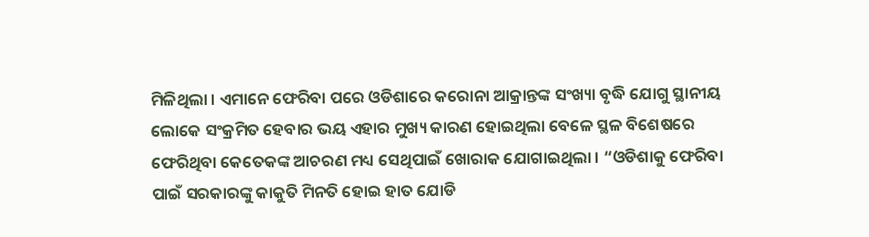ମିଳିଥିଲା । ଏମାନେ ଫେରିବା ପରେ ଓଡିଶାରେ କରୋନା ଆକ୍ରାନ୍ତଙ୍କ ସଂଖ୍ୟା ବୃଦ୍ଧି ଯୋଗୁ ସ୍ଥାନୀୟ ଲୋକେ ସଂକ୍ରମିତ ହେବାର ଭୟ ଏହାର ମୁଖ୍ୟ କାରଣ ହୋଇଥିଲା ବେଳେ ସ୍ଥଳ ବିଶେଷରେ ଫେରିଥିବା କେତେକଙ୍କ ଆଚରଣ ମଧ୍ୟ ସେଥିପାଇଁ ଖୋରାକ ଯୋଗାଇଥିଲା । “ଓଡିଶାକୁ ଫେରିବା ପାଇଁ ସରକାରଙ୍କୁ କାକୁତି ମିନତି ହୋଇ ହାତ ଯୋଡି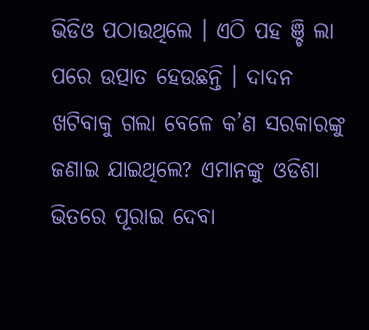ଭିଡିଓ ପଠାଉଥିଲେ । ଏଠି ପହ ଞ୍ଚି ଲା ପରେ ଉତ୍ପାତ ହେଉଛନ୍ତି । ଦାଦନ ଖଟିବାକୁ ଗଲା ବେଳେ କ’ଣ ସରକାରଙ୍କୁ ଜଣାଇ ଯାଇଥିଲେ? ଏମାନଙ୍କୁ ଓଡିଶା ଭିତରେ ପୂରାଇ ଦେବା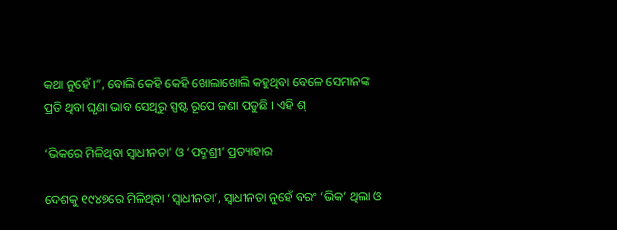କଥା ନୁହେଁ ।”, ବୋଲି କେହି କେହି ଖୋଲାଖୋଲି କହୁଥିବା ବେଳେ ସେମାନଙ୍କ ପ୍ରତି ଥିବା ଘୃଣା ଭାବ ସେଥିରୁ ସ୍ପଷ୍ଟ ରୂପେ ଜଣା ପଡୁଛି । ଏହି ଶ୍

‘ଭିକରେ ମିଳିଥିବା ସ୍ୱାଧୀନତା’ ଓ ‘ପଦ୍ମଶ୍ରୀ’ ପ୍ରତ୍ୟାହାର

ଦେଶକୁ ୧୯୪୭ରେ ମିଳିଥିବା ‘ସ୍ୱାଧୀନତା’, ସ୍ୱାଧୀନତା ନୁହେଁ ବରଂ ‘ଭିକ’ ଥିଲା ଓ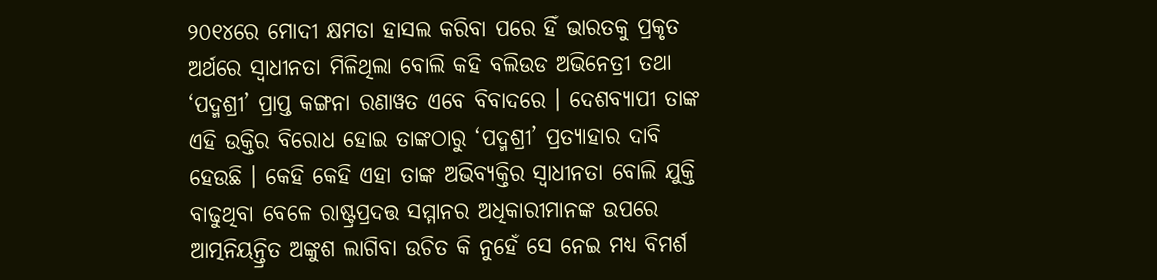୨୦୧୪ରେ ମୋଦୀ କ୍ଷମତା ହାସଲ କରିବା ପରେ ହିଁ ଭାରତକୁ ପ୍ରକୃତ ଅର୍ଥରେ ସ୍ୱାଧୀନତା ମିଳିଥିଲା ବୋଲି କହି ବଲିଉଡ ଅଭିନେତ୍ରୀ ତଥା ‘ପଦ୍ମଶ୍ରୀ’ ପ୍ରାପ୍ତ କଙ୍ଗନା ରଣାୱତ ଏବେ ବିବାଦରେ । ଦେଶବ୍ୟାପୀ ତାଙ୍କ ଏହି ଉକ୍ତିର ବିରୋଧ ହୋଇ ତାଙ୍କଠାରୁ ‘ପଦ୍ମଶ୍ରୀ’ ପ୍ରତ୍ୟାହାର ଦାବି ହେଉଛି । କେହି କେହି ଏହା ତାଙ୍କ ଅଭିବ୍ୟକ୍ତିର ସ୍ୱାଧୀନତା ବୋଲି ଯୁକ୍ତି ବାଢୁଥିବା ବେଳେ ରାଷ୍ଟ୍ରପ୍ରଦତ୍ତ ସମ୍ମାନର ଅଧିକାରୀମାନଙ୍କ ଉପରେ ଆତ୍ମନିୟନ୍ତ୍ରିତ ଅଙ୍କୁଶ ଲାଗିବା ଉଚିତ କି ନୁହେଁ ସେ ନେଇ ମଧ୍ୟ ବିମର୍ଶ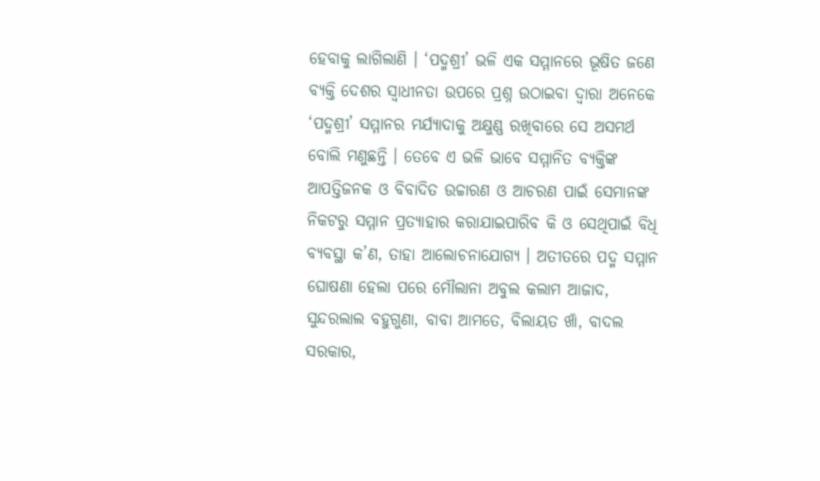ହେବାକୁ ଲାଗିଲାଣି । ‘ପଦ୍ମଶ୍ରୀ’ ଭଳି ଏକ ସମ୍ମାନରେ ଭୂଷିତ ଜଣେ ବ୍ୟକ୍ତି ଦେଶର ସ୍ୱାଧୀନତା ଉପରେ ପ୍ରଶ୍ନ ଉଠାଇବା ଦ୍ୱାରା ଅନେକେ ‘ପଦ୍ମଶ୍ରୀ’ ସମ୍ମାନର ମର୍ଯ୍ୟାଦାକୁ ଅକ୍ଷୁଣ୍ଣ ରଖିବାରେ ସେ ଅସମର୍ଥ ବୋଲି ମଣୁଛନ୍ତି । ତେବେ ଏ ଭଳି ଭାବେ ସମ୍ମାନିତ ବ୍ୟକ୍ତିଙ୍କ ଆପତ୍ତିଜନକ ଓ ବିବାଦିତ ଉଚ୍ଚାରଣ ଓ ଆଚରଣ ପାଇଁ ସେମାନଙ୍କ ନିକଟରୁ ସମ୍ମାନ ପ୍ରତ୍ୟାହାର କରାଯାଇପାରିବ କି ଓ ସେଥିପାଇଁ ବିଧି ବ୍ୟବସ୍ଥା କ’ଣ, ତାହା ଆଲୋଚନାଯୋଗ୍ୟ । ଅତୀତରେ ପଦ୍ମ ସମ୍ମାନ ଘୋଷଣା ହେଲା ପରେ ମୌଲାନା ଅବୁଲ କଲାମ ଆଜାଦ, ସୁନ୍ଦରଲାଲ ବହୁଗୁଣା, ବାବା ଆମତେ, ବିଲାୟତ ଖାଁ, ବାଦଲ ସରକାର,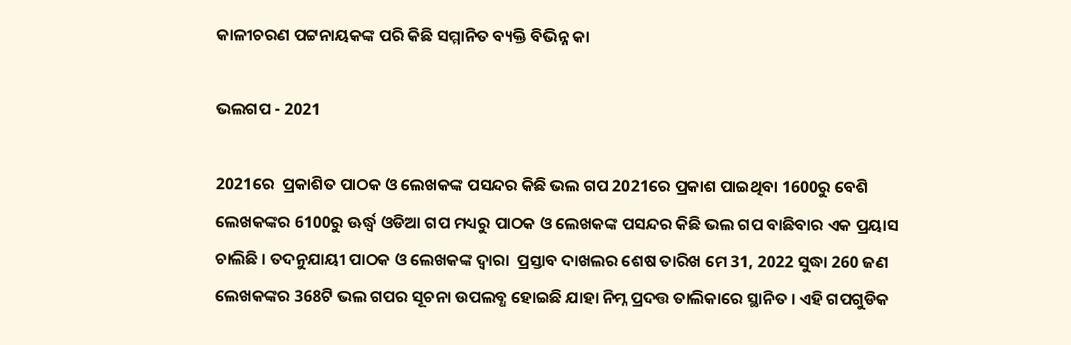କାଳୀଚରଣ ପଟ୍ଟନାୟକଙ୍କ ପରି କିଛି ସମ୍ମାନିତ ବ୍ୟକ୍ତି ବିଭିନ୍ନ କା

ଭଲଗପ - 2021

2021ରେ  ପ୍ରକାଶିତ ପାଠକ ଓ ଲେଖକଙ୍କ ପସନ୍ଦର କିଛି ଭଲ ଗପ 2021ରେ ପ୍ରକାଶ ପାଇଥିବା 1600ରୁ ବେଶି ଲେଖକଙ୍କର 6100ରୁ ଊର୍ଦ୍ଧ୍ୱ ଓଡିଆ ଗପ ମଧ୍ୟରୁ ପାଠକ ଓ ଲେଖକଙ୍କ ପସନ୍ଦର କିଛି ଭଲ ଗପ ବାଛିବାର ଏକ ପ୍ରୟାସ ଚାଲିଛି । ତଦନୁଯାୟୀ ପାଠକ ଓ ଲେଖକଙ୍କ ଦ୍ୱାରା  ପ୍ରସ୍ତାବ ଦାଖଲର ଶେଷ ତାରିଖ ମେ 31, 2022 ସୁଦ୍ଧା 260 ଜଣ ଲେଖକଙ୍କର 368ଟି ଭଲ ଗପର ସୂଚନା ଉପଲବ୍ଧ ହୋଇଛି ଯାହା ନିମ୍ନ ପ୍ରଦତ୍ତ ତାଲିକାରେ ସ୍ଥାନିତ । ଏହି ଗପଗୁଡିକ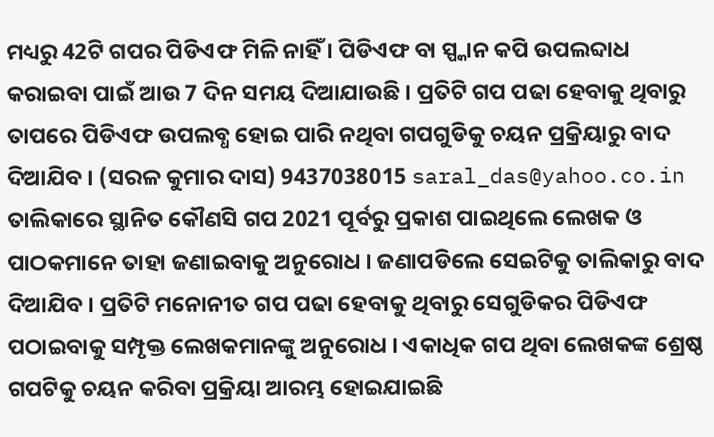ମଧ୍ୟରୁ 42ଟି ଗପର ପିଡିଏଫ ମିଳି ନାହିଁ । ପିଡିଏଫ ବା ସ୍ପ୍କାନ କପି ଉପଲବ୍ଦାଧ କରାଇବା ପାଇଁ ଆଉ 7 ଦିନ ସମୟ ଦିଆଯାଉଛି । ପ୍ରତିଟି ଗପ ପଢା ହେବାକୁ ଥିବାରୁ ତାପରେ ପିଡିଏଫ ଉପଲବ୍ଧ ହୋଇ ପାରି ନଥିବା ଗପଗୁଡିକୁ ଚୟନ ପ୍ରକ୍ରିୟାରୁ ବାଦ ଦିଆଯିବ । (ସରଳ କୁମାର ଦାସ) 9437038015 saral_das@yahoo.co.in ତାଲିକାରେ ସ୍ଥାନିତ କୌଣସି ଗପ 2021 ପୂର୍ବରୁ ପ୍ରକାଶ ପାଇଥିଲେ ଲେଖକ ଓ ପାଠକମାନେ ତାହା ଜଣାଇବାକୁ ଅନୁରୋଧ । ଜଣାପଡିଲେ ସେଇଟିକୁ ତାଲିକାରୁ ବାଦ ଦିଆଯିବ । ପ୍ରତିଟି ମନୋନୀତ ଗପ ପଢା ହେବାକୁ ଥିବାରୁ ସେଗୁଡିକର ପିଡିଏଫ ପଠାଇବାକୁ ସମ୍ପୃକ୍ତ ଲେଖକମାନଙ୍କୁ ଅନୁରୋଧ । ଏକାଧିକ ଗପ ଥିବା ଲେଖକଙ୍କ ଶ୍ରେଷ୍ଠ ଗପଟିକୁ ଚୟନ କରିବା ପ୍ରକ୍ରିୟା ଆରମ୍ଭ ହୋଇଯାଇଛି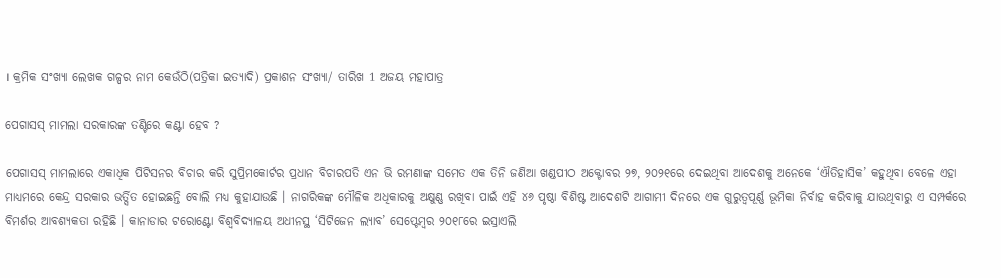। କ୍ରମିକ ସଂଖ୍ୟା ଲେଖକ ଗଳ୍ପର ନାମ କେଉଁଠି(ପତ୍ରିକା ଇତ୍ୟାଦି) ପ୍ରକାଶନ ସଂଖ୍ୟା/ ତାରିଖ 1 ଅଜୟ ମହାପାତ୍ର

ପେଗାସସ୍ ମାମଲା ସରକାରଙ୍କ ତଣ୍ଟିରେ କଣ୍ଟା ହେବ ?

ପେଗାସସ୍ ମାମଲାରେ ଏକାଧିକ ପିଟିସନର ବିଚାର କରି ସୁପ୍ରିମକୋର୍ଟର ପ୍ରଧାନ ବିଚାରପତି ଏନ ଭି ରମଣାଙ୍କ ସମେତ ଏକ ତିନି ଜଣିଆ ଖଣ୍ଡପୀଠ ଅକ୍ଟୋବର ୨୭, ୨୦୨୧ରେ ଦେଇଥିବା ଆଦେଶକୁ ଅନେକେ ‘ଐତିହାସିକ’ କହୁଥିବା ବେଳେ ଏହା ମାଧ୍ୟମରେ କେନ୍ଦ୍ର ସରକାର ଭର୍ତ୍ସିତ ହୋଇଛନ୍ତି ବୋଲି ମଧ୍ୟ କୁହାଯାଉଛି । ନାଗରିକଙ୍କ ମୌଳିକ ଅଧିକାରକୁ ଅକ୍ଷୁଣ୍ଣ ରଖିବା ପାଇଁ ଏହି ୪୬ ପୃଷ୍ଠା ବିଶିଷ୍ଟ ଆଦେଶଟି ଆଗାମୀ ଦିନରେ ଏକ ଗୁରୁତ୍ୱପୂର୍ଣ୍ଣ ଭୂମିକା ନିର୍ବାହ କରିବାକୁ ଯାଉଥିବାରୁ ଏ ସମ୍ପର୍କରେ ବିମର୍ଶର ଆବଶ୍ୟକତା ରହିଛି । କାନାଡାର ଟରୋଣ୍ଟୋ ବିଶ୍ୱବିଦ୍ୟାଳୟ ଅଧୀନସ୍ଥ ‘ସିଟିଜେନ ଲ୍ୟାବ’ ସେପ୍ଟେମ୍ୱର ୨୦୧୮ରେ ଇସ୍ରାଏଲି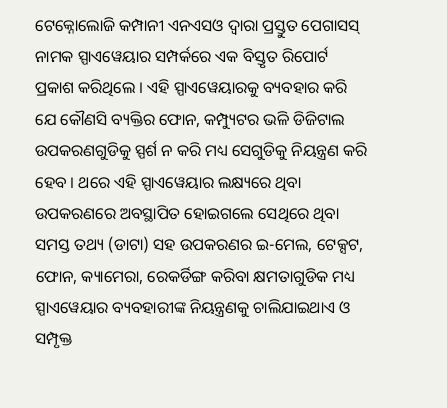ଟେକ୍ନୋଲୋଜି କମ୍ପାନୀ ଏନଏସଓ ଦ୍ୱାରା ପ୍ରସ୍ତୁତ ପେଗାସସ୍ ନାମକ ସ୍ପାଏୱେୟାର ସମ୍ପର୍କରେ ଏକ ବିସ୍ତୃତ ରିପୋର୍ଟ ପ୍ରକାଶ କରିଥିଲେ । ଏହି ସ୍ପାଏୱେୟାରକୁ ବ୍ୟବହାର କରି ଯେ କୌଣସି ବ୍ୟକ୍ତିର ଫୋନ, କମ୍ପ୍ୟୁଟର ଭଳି ଡିଜିଟାଲ ଉପକରଣଗୁଡିକୁ ସ୍ପର୍ଶ ନ କରି ମଧ୍ୟ ସେଗୁଡିକୁ ନିୟନ୍ତ୍ରଣ କରି ହେବ । ଥରେ ଏହି ସ୍ପାଏୱେୟାର ଲକ୍ଷ୍ୟରେ ଥିବା ଉପକରଣରେ ଅବସ୍ଥାପିତ ହୋଇଗଲେ ସେଥିରେ ଥିବା ସମସ୍ତ ତଥ୍ୟ (ଡାଟା) ସହ ଉପକରଣର ଇ-ମେଲ, ଟେକ୍ସଟ, ଫୋନ, କ୍ୟାମେରା, ରେକର୍ଡିଙ୍ଗ କରିବା କ୍ଷମତାଗୁଡିକ ମଧ୍ୟ ସ୍ପାଏୱେୟାର ବ୍ୟବହାରୀଙ୍କ ନିୟନ୍ତ୍ରଣକୁ ଚାଲିଯାଇଥାଏ ଓ ସମ୍ପୃକ୍ତ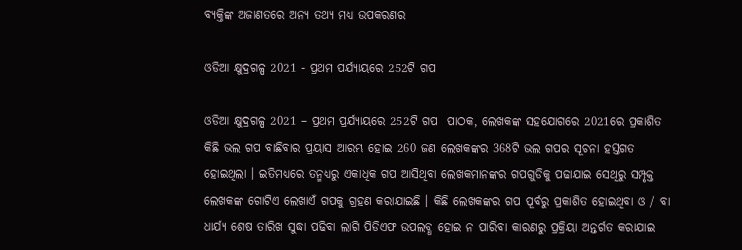ବ୍ୟକ୍ତିଙ୍କ ଅଜାଣତରେ ଅନ୍ୟ ତଥ୍ୟ ମଧ୍ୟ ଉପକରଣର

ଓଡିଆ କ୍ଷୁଦ୍ରଗଳ୍ପ 2021 - ପ୍ରଥମ ପର୍ଯ୍ୟାୟରେ 252ଟି ଗପ

ଓଡିଆ କ୍ଷୁଦ୍ରଗଳ୍ପ 2021 – ପ୍ରଥମ ପ୍ରର୍ଯ୍ୟାୟରେ 252ଟି ଗପ  ପାଠକ, ଲେଖକଙ୍କ ସହଯୋଗରେ 2021ରେ ପ୍ରକାଶିତ କିଛି ଭଲ ଗପ ବାଛିବାର ପ୍ରୟାସ ଆରମ୍ଭ ହୋଇ 260 ଜଣ ଲେଖକଙ୍କର 368ଟି ଭଲ ଗପର ସୂଚନା ହସ୍ତଗତ ହୋଇଥିଲା । ଇତିମଧ୍ୟରେ ତନ୍ମଧ୍ୟରୁ ଏକାଧିକ ଗପ ଆସିଥିବା ଲେଖକମାନଙ୍କର ଗପଗୁଡିକୁ ପଢାଯାଇ ସେଥିରୁ ସମ୍ପୃକ୍ତ ଲେଖକଙ୍କ ଗୋଟିଏ ଲେଖାଏଁ ଗପକୁ ଗ୍ରହଣ କରାଯାଇଛି । କିଛି ଲେଖକଙ୍କର ଗପ ପୂର୍ବରୁ ପ୍ରକାଶିତ ହୋଇଥିବା ଓ / ବା ଧାର୍ଯ୍ୟ ଶେଷ ତାରିଖ ସୁଦ୍ଧା ପଢିବା ଲାଗି ପିଡିଏଫ ଉପଲବ୍ଧ ହୋଇ ନ ପାରିବା କାରଣରୁ ପ୍ରକ୍ରିୟା ଅନ୍ତର୍ଗତ କରାଯାଇ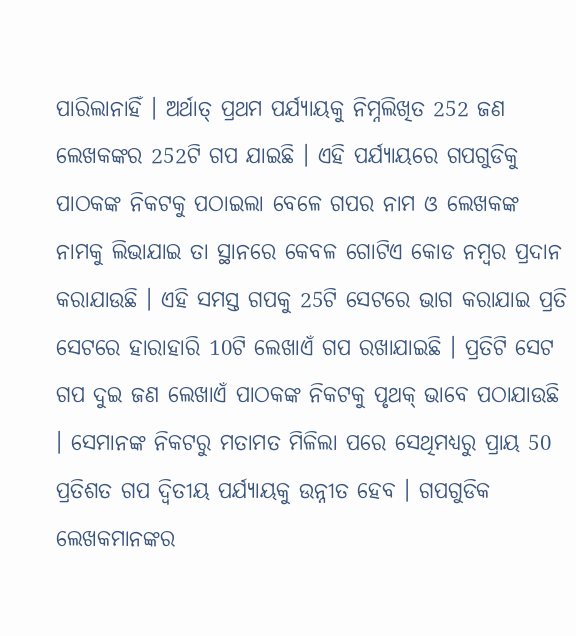ପାରିଲାନାହିଁ । ଅର୍ଥାତ୍ ପ୍ରଥମ ପର୍ଯ୍ୟାୟକୁ ନିମ୍ନଲିଖିତ 252 ଜଣ ଲେଖକଙ୍କର 252ଟି ଗପ ଯାଇଛି । ଏହି ପର୍ଯ୍ୟାୟରେ ଗପଗୁଡିକୁ ପାଠକଙ୍କ ନିକଟକୁ ପଠାଇଲା ବେଳେ ଗପର ନାମ ଓ ଲେଖକଙ୍କ ନାମକୁ ଲିଭାଯାଇ ତା ସ୍ଥାନରେ କେବଳ ଗୋଟିଏ କୋଡ ନମ୍ୱର ପ୍ରଦାନ କରାଯାଉଛି । ଏହି ସମସ୍ତ ଗପକୁ 25ଟି ସେଟରେ ଭାଗ କରାଯାଇ ପ୍ରତି ସେଟରେ ହାରାହାରି 10ଟି ଲେଖାଏଁ ଗପ ରଖାଯାଇଛି । ପ୍ରତିଟି ସେଟ ଗପ ଦୁଇ ଜଣ ଲେଖାଏଁ ପାଠକଙ୍କ ନିକଟକୁ ପୃଥକ୍ ଭାବେ ପଠାଯାଉଛି । ସେମାନଙ୍କ ନିକଟରୁ ମତାମତ ମିଳିଲା ପରେ ସେଥିମଧ୍ୟରୁ ପ୍ରାୟ 50 ପ୍ରତିଶତ ଗପ ଦ୍ୱିତୀୟ ପର୍ଯ୍ୟାୟକୁ ଉନ୍ନୀତ ହେବ । ଗପଗୁଡିକ ଲେଖକମାନଙ୍କର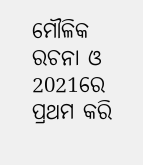ମୌଳିକ ରଚନା ଓ 2021ରେ ପ୍ରଥମ କରି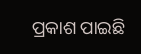ପ୍ରକାଶ ପାଇଛି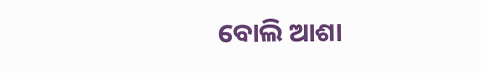ବୋଲି ଆଶା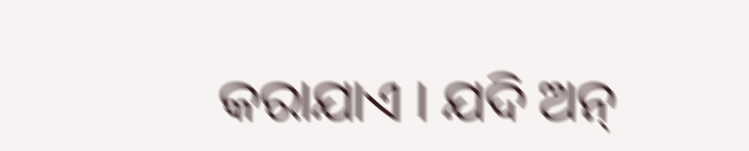କରାଯାଏ । ଯଦି ଅନ୍